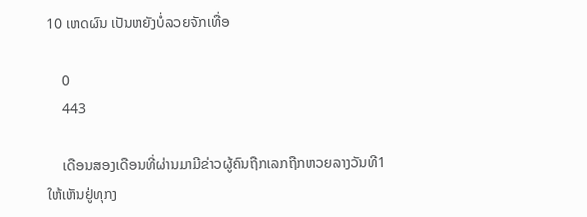10 ເຫດຜົນ ເປັນຫຍັງບໍ່ລວຍຈັກເທື່ອ

    0
    443

    ເດືອນສອງເດືອນທີ່ຜ່ານມາມີຂ່າວຜູ້ຄົນຖືກເລກຖືກຫວຍລາງວັນທີ1ໃຫ້ເຫັນຢູ່ທຸກງ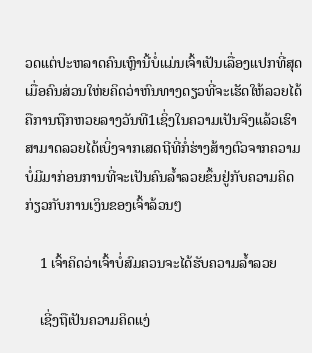ວດແຕ່ປະຫລາດຄົນເຫຼົານີ້ບໍ່ແມ່ນເຈົ້າເປັນເລື່ອງແປກທີ່ສຸດເມື່ອຄົນສ່ວນໃຫ່ຍຄິດວ່າຫົນທາງດຽວທີ່ຈະເຮັດໃຫ້ລວຍໄດ້ຄືການຖືກຫວຍລາງວັນທີ1ເຊິ່ງໃນຄວາມເປັນຈິງແລ້ວເຮົາສາມາດລວຍໄດ້ເບິ່ງຈາກເສດຖີທີ່ກໍ່ຮ່າງສ້າງຕົວຈາກຄວາມບໍ່ມີມາກ່ອນການທີ່ຈະເປັນຄົນລ້ຳລວຍຂຶ້ນຢູ່ກັບຄວາມຄິດກ່ຽວກັບການເງິນຂອງເຈົ້າລ້ວນໆ

    1 ເຈົ້າຄິດວ່າເຈົ້າບໍ່ສົມຄວນຈະໄດ້ຮັບຄວາມລ້ຳລວຍ

    ເຊີ່ງຖືເປັນຄວາມຄິດແງ່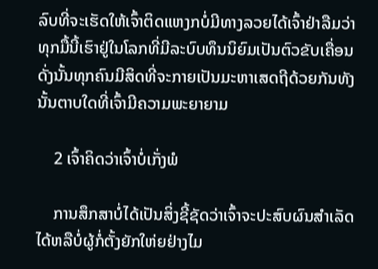ລົບທີ່ຈະເຮັດໃຫ້ເຈົ້າຕິດແຫງກບໍ່ມີທາງລວຍໄດ້ເຈົ້າຢ່າລືມວ່າທຸກມື້ນີ້ເຮົາຢູ່ໃນໂລກທີ່ມີລະບົບທຶນນິຍົມເປັນຕົວຂັບເຄື່ອນດັ່ງນັ້ນທຸກຄົນມີສິດທີ່ຈະກາຍເປັນມະຫາເສດຖີດ້ວຍກັນທັງນັ້ນຕາບໃດທີ່ເຈົ້າມີຄວາມພະຍາຍາມ

    2 ເຈົ້າຄິດວ່າເຈົ້າບໍ່ເກັ່ງພໍ

    ການສຶກສາບໍ່ໄດ້ເປັນສິ່ງຊີ້ຊັດວ່າເຈົ້າຈະປະສົບຜົນສຳເລັດໄດ້ຫລືບໍ່ຜູ້ກໍ່ຕັ້ງຍັກໃຫ່ຍຢ່າງໄມ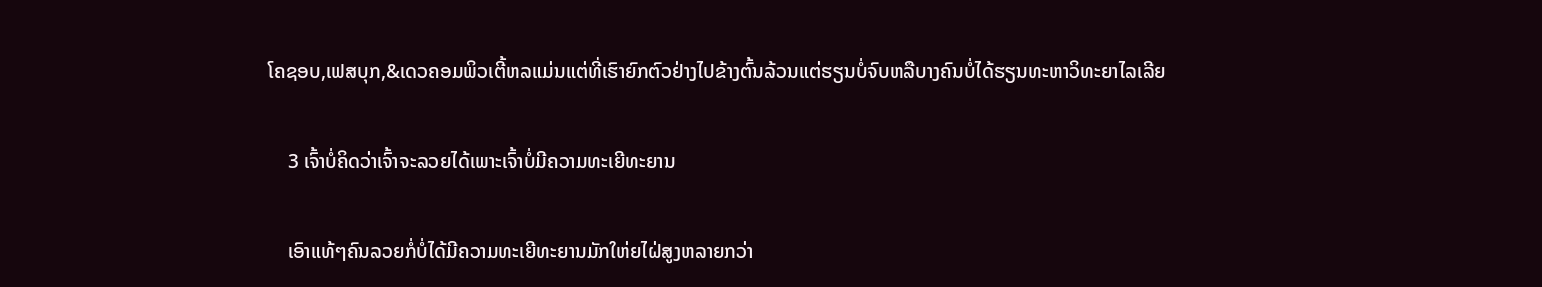ໂຄຊອບ,ເຟສບຸກ,&ເດວຄອມພິວເຕີ້ຫລແມ່ນແຕ່ທີ່ເຮົາຍົກຕົວຢ່າງໄປຂ້າງຕົ້ນລ້ວນແຕ່ຮຽນບໍ່ຈົບຫລືບາງຄົນບໍ່ໄດ້ຮຽນທະຫາວິທະຍາໄລເລີຍ

    3 ເຈົ້າບໍ່ຄິດວ່າເຈົ້າຈະລວຍໄດ້ເພາະເຈົ້າບໍ່ມີຄວາມທະເຍີທະຍານ

    ເອົາແທ້ໆຄົນລວຍກໍ່ບໍ່ໄດ້ມີຄວາມທະເຍີທະຍານມັກໃຫ່ຍໄຝ່ສູງຫລາຍກວ່າ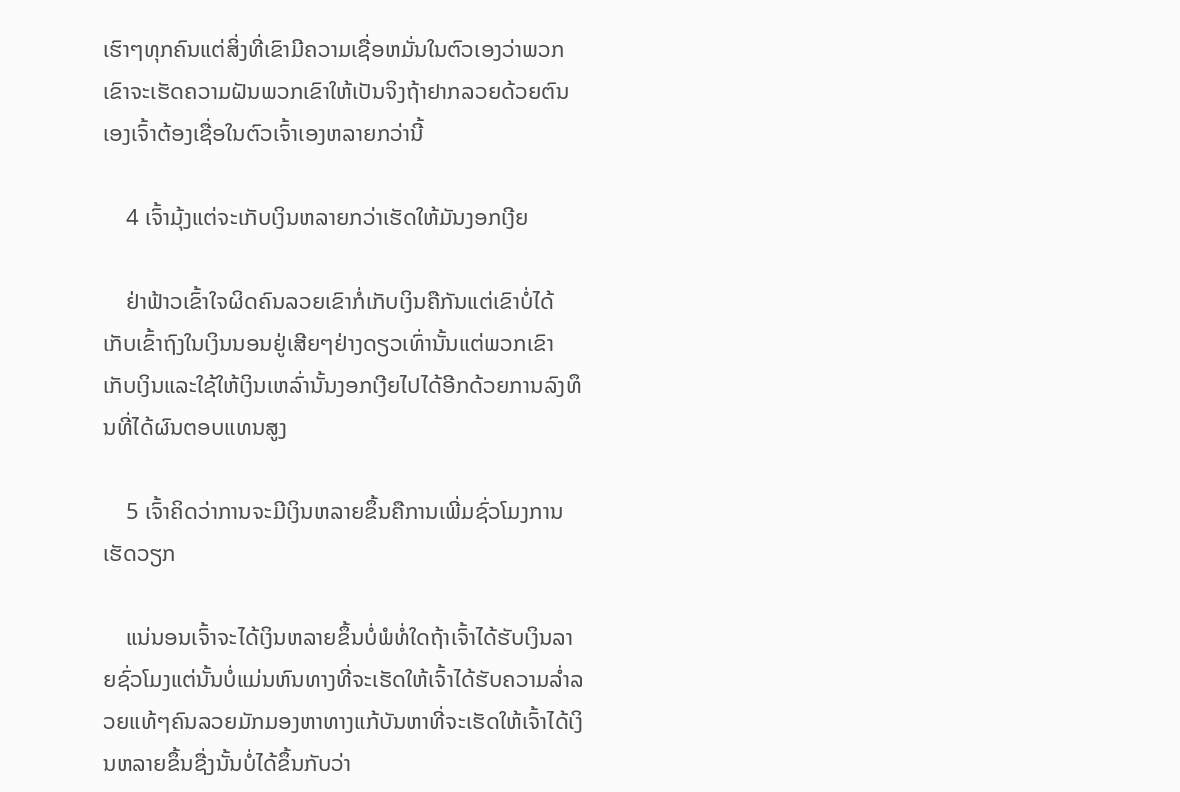ເຮົາໆທຸກຄົນແຕ່ສິ່ງທີ່ເຂົາມີຄວາມເຊື່ອຫມັ່ນໃນຕົວເອງວ່າພວກເຂົາຈະເຮັດຄວາມຝັນພວກເຂົາໃຫ້ເປັນຈິງຖ້າຢາກລວຍດ້ວຍຕົນເອງເຈົ້າຕ້ອງເຊື່ອໃນຕົວເຈົ້າເອງຫລາຍກວ່ານີ້

    4 ເຈົ້າມຸ້ງແຕ່ຈະເກັບເງິນຫລາຍກວ່າເຮັດໃຫ້ມັນງອກເງີຍ

    ຢ່າຟ້າວເຂົ້າໃຈຜິດຄົນລວຍເຂົາກໍ່ເກັບເງິນຄືກັນແຕ່ເຂົາບໍ່ໄດ້ເກັບເຂົ້າຖົງໃນເງິນນອນຢູ່ເສີຍໆຢ່າງດຽວເທົ່ານັ້ນແຕ່ພວກເຂົາເກັບເງິນແລະໃຊ້ໃຫ້ເງິນເຫລົ່ານັ້ນງອກເງີຍໄປໄດ້ອີກດ້ວຍການລົງທຶນທີ່ໄດ້ຜົນຕອບແທນສູງ

    5 ເຈົ້າຄິດວ່າການຈະມີເງິນຫລາຍຂຶ້ນຄືການເພີ່ມຊົ່ວໂມງການເຮັດວຽກ

    ແນ່ນອນເຈົ້າຈະໄດ້ເງິນຫລາຍຂຶ້ນບໍ່ພໍທໍ່ໃດຖ້າເຈົ້າໄດ້ຮັບເງິນລາຍຊົ່ວໂມງແຕ່ນັ້ນບໍ່ແມ່ນຫົນທາງທີ່ຈະເຮັດໃຫ້ເຈົ້າໄດ້ຮັບຄວາມລ່ຳລວຍແທ້ໆຄົນລວຍມັກມອງຫາທາງແກ້ບັນຫາທີ່ຈະເຮັດໃຫ້ເຈົ້າໄດ້ເງິນຫລາຍຂຶ້ນຊື່ງນັ້ນບໍ່ໄດ້ຂຶ້ນກັບວ່າ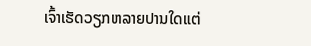ເຈົ້າເຮັດວຽກຫລາຍປານໃດແຕ່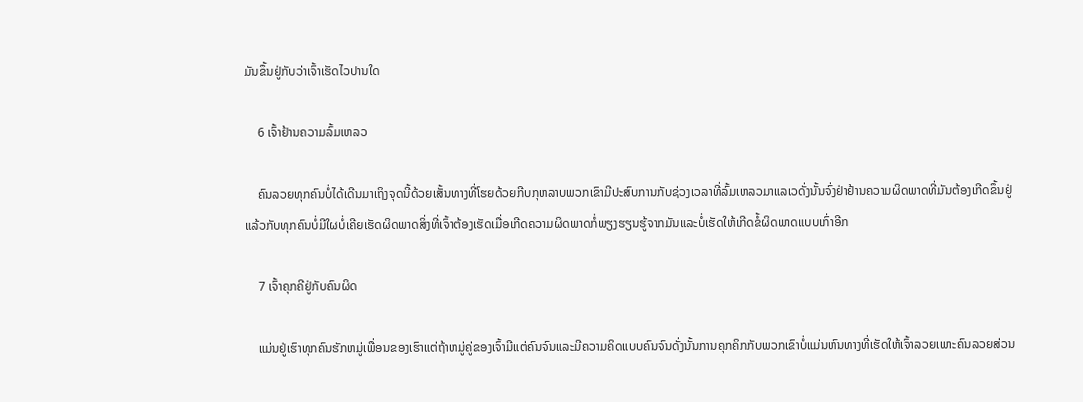ມັນຂຶ້ນຢູ່ກັບວ່າເຈົ້າເຮັດໄວປານໃດ

    6 ເຈົ້າຢ້ານຄວາມລົ້ມເຫລວ

    ຄົນລວຍທຸກຄົນບໍ່ໄດ້ເດີນມາເຖິງຈຸດນີ້ດ້ວຍເສັ້ນທາງທີ່ໂຮຍດ້ວຍກີບກຸຫລາບພວກເຂົາມີປະສົບການກັບຊ່ວງເວລາທີ່ລົ້ມເຫລວມາແລເວດັ່ງນັ້ນຈົ່ງຢ່າຢ້ານຄວາມຜິດພາດທີ່ມັນຕ້ອງເກີດຂຶ້ນຢູ່ແລ້ວກັບທຸກຄົນບໍ່ມີໃຜບໍ່ເຄີຍເຮັດຜິດພາດສິ່ງທີ່ເຈົ້າຕ້ອງເຮັດເມື່ອເກີດຄວາມຜິດພາດກໍ່ພຽງຮຽນຮູ້ຈາກມັນແລະບໍ່ເຮັດໃຫ້ເກີດຂໍ້ຜິດພາດແບບເກົ່າອີກ

    7 ເຈົ້າຄຸກຄີຢູ່ກັບຄົນຜິດ

    ແມ່ນຢູ່ເຮົາທຸກຄົນຮັກຫມູ່ເພື່ອນຂອງເຮົາແຕ່ຖ້າຫມູ່ຄູ່ຂອງເຈົ້າມີແຕ່ຄົນຈົນແລະມີຄວາມຄິດແບບຄົນຈົນດັ່ງນັ້ນການຄຸກຄິກກັບພວກເຂົາບໍ່ແມ່ນຫົນທາງທີ່ເຮັດໃຫ້ເຈົ້າລວຍເພາະຄົນລວຍສ່ວນ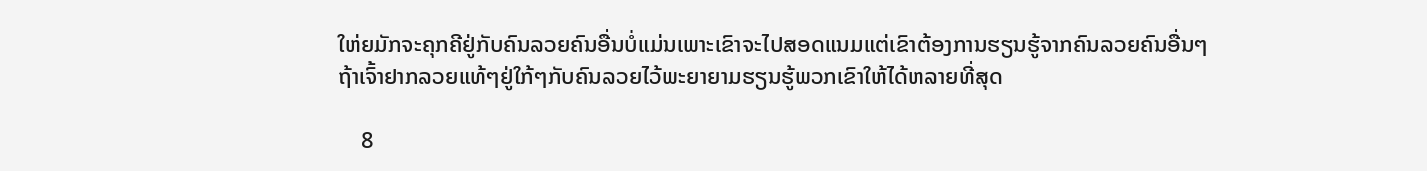ໃຫ່ຍມັກຈະຄຸກຄີຢູ່ກັບຄົນລວຍຄົນອື່ນບໍ່ແມ່ນເພາະເຂົາຈະໄປສອດແນມແຕ່ເຂົາຕ້ອງການຮຽນຮູ້ຈາກຄົນລວຍຄົນອື່ນໆຖ້າເຈົ້າຢາກລວຍແທ້ໆຢູ່ໃກ້ໆກັບຄົນລວຍໄວ້ພະຍາຍາມຮຽນຮູ້ພວກເຂົາໃຫ້ໄດ້ຫລາຍທີ່ສຸດ

    8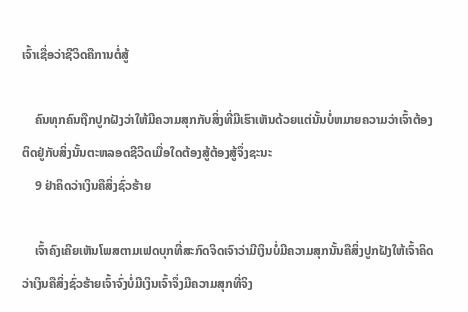ເຈົ້າເຊື່ອວ່າຊີວິດຄືການຕໍ່ສູ້

    ຄົນທຸກຄົນຖືກປູກຝັງວ່າໃຫ້ມີຄວາມສຸກກັບສິ່ງທີ່ມີເຮົາເຫັນດ້ວຍແຕ່ນັ້ນບໍ່ຫມາຍຄວາມວ່າເຈົ້າຕ້ອງຕິດຢູ່ກັບສິ່ງນັ້ນຕະຫລອດຊີວິດເມື່ອໃດຕ້ອງສູ້ຕ້ອງສູ້ຈຶ່ງຊະນະ
    9 ຢ່າຄິດວ່າເງິນຄືສິ່ງຊົ່ວຮ້າຍ

    ເຈົ້າຄົງເຄີຍເຫັນໂພສຕາມເຟດບຸກທີ່ສະກົດຈິດເຈົາວ່າມີເງິນບໍ່ມີຄວາມສຸກນັ້ນຄືສິ່ງປູກຝັງໃຫ້ເຈົ້າຄິດວ່າເງິນຄືສິ່ງຊົ່ວຮ້າຍເຈົ້າຈົ່ງບໍ່ມີເງິນເຈົ້າຈຶ່ງມີຄວາມສຸກທີ່ຈິງ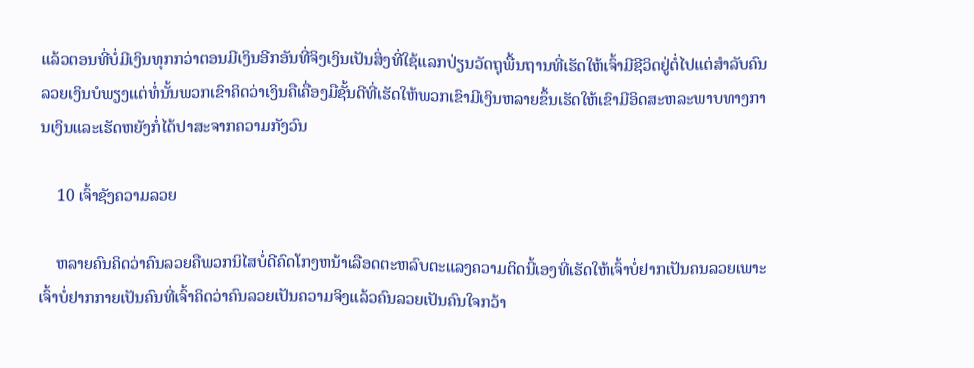ແລ້ວຕອນທີ່ບໍ່ມີເງິນທຸກກວ່າຕອນມີເງິນອີກອັນທີ່ຈິງເງິນເປັນສິ່ງທີ່ໃຊ້ແລກປ່ຽນວັດຖຸພື້ນຖານທີ່ເຮັດໃຫ້ເຈົ້າມີຊີວິດຢູ່ຕໍ່ໄປແຕ່ສຳລັບຄົນລວຍເງິນບໍພຽງແຕ່ທໍ່ນັ້ນພວກເຂົາຄິດວ່າເງິນຄືເຄື່ອງມືຊັ້ນດີທີ່ເຮັດໃຫ້ພວກເຂົາມີເງິນຫລາຍຂຶ້ນເຮັດໃຫ້ເຂົາມີອິດສະຫລະພາບທາງການເງິນແລະເຮັດຫຍັງກໍ່ໄດ້ປາສະຈາກຄວາມກັງວົນ

    10 ເຈົ້າຊັງຄວາມລວຍ

    ຫລາຍຄົນຄິດວ່າຄົນລວຍຄືພວກນິໄສບໍ່ດີຄົດໂກງຫນ້າເລືອດຕະຫລົບຕະແລງຄວາມຕິດນີ້ເອງທີ່ເຮັດໃຫ້ເຈົ້າບໍ່ຢາກເປັນຄນລວຍເພາະເຈົ້າບໍ່ຢາກກາຍເປັນຄົນທີ່ເຈົ້າຄິດວ່າຄົນລວຍເປັນຄວາມຈິງແລ້ວຄົນລວຍເປັນຄົນໃຈກວ້າ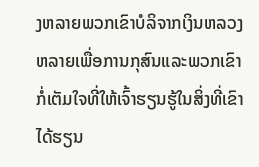ງຫລາຍພວກເຂົາບໍລິຈາກເງິນຫລວງຫລາຍເພື່ອການກຸສົນແລະພວກເຂົາກໍ່ເຕັມໃຈທີ່ໃຫ້ເຈົ້າຮຽນຮູ້ໃນສິ່ງທີ່ເຂົາໄດ້ຮຽນ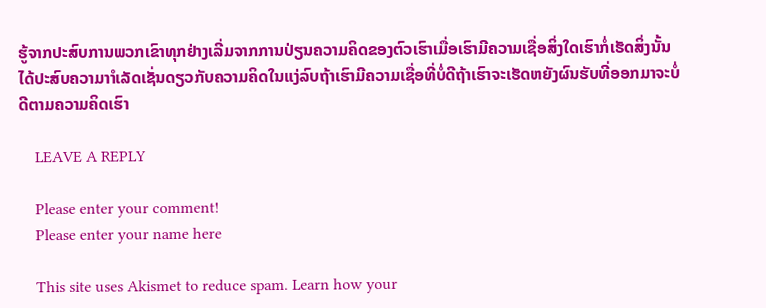ຮູ້ຈາກປະສົບການພວກເຂົາທຸກຢ່າງເລີ່ມຈາກການປ່ຽນຄວາມຄິດຂອງຕົວເຮົາເມື່ອເຮົາມີຄວາມເຊື່ອສິ່ງໃດເຮົາກໍ່ເຮັດສິ່ງນັ້ນໄດ້ປະສົບຄວາມາຳເລັດເຊັ່ນດຽວກັບຄວາມຄິດໃນແງ່ລົບຖ້າເຮົາມີຄວາມເຊື່ອທີ່ບໍ່ດີຖ້າເຮົາຈະເຮັດຫຍັງຜົນຮັບທີ່ອອກມາຈະບໍ່ດີຕາມຄວາມຄິດເຮົາ

    LEAVE A REPLY

    Please enter your comment!
    Please enter your name here

    This site uses Akismet to reduce spam. Learn how your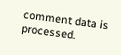comment data is processed.